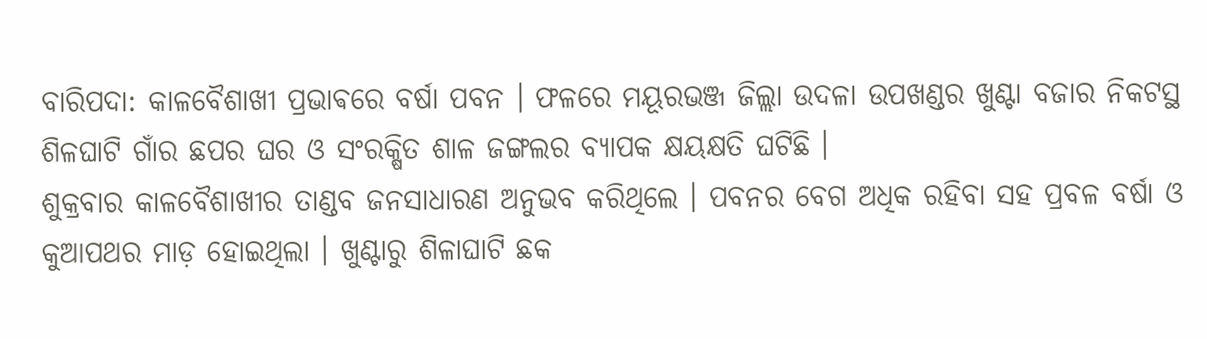ବାରିପଦା: କାଳବୈଶାଖୀ ପ୍ରଭାଵରେ ବର୍ଷା ପବନ । ଫଳରେ ମୟୂରଭଞ୍ଜ ଜିଲ୍ଲା ଉଦଳା ଉପଖଣ୍ଡର ଖୁଣ୍ଟା ବଜାର ନିକଟସ୍ଥ ଶିଳଘାଟି ଗାଁର ଛପର ଘର ଓ ସଂରକ୍ଷିତ ଶାଳ ଜଙ୍ଗଲର ବ୍ୟାପକ କ୍ଷୟକ୍ଷତି ଘଟିଛି ।
ଶୁକ୍ରବାର କାଳବୈଶାଖୀର ତାଣ୍ଡବ ଜନସାଧାରଣ ଅନୁଭବ କରିଥିଲେ । ପବନର ବେଗ ଅଧିକ ରହିବା ସହ ପ୍ରବଳ ବର୍ଷା ଓ କୁଆପଥର ମାଡ଼ ହୋଇଥିଲା । ଖୁଣ୍ଟାରୁ ଶିଳାଘାଟି ଛକ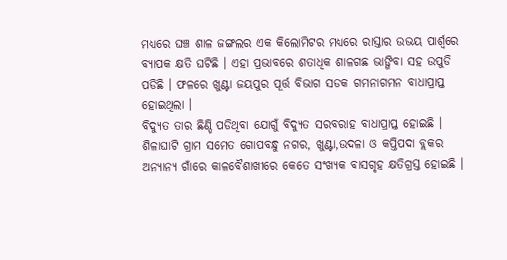ମଧ୍ୟରେ ଘଞ୍ଚ ଶାଳ ଜଙ୍ଗଲର ଏକ କିଲୋମିଟର ମଧ୍ୟରେ ରାସ୍ତାର ଉଭୟ ପାର୍ଶ୍ବରେ ବ୍ୟାପକ କ୍ଷତି ଘଟିଛି । ଏହା ପ୍ରଭାବରେ ଶତାଧିକ ଶାଳଗଛ ଭାଙ୍ଗିବା ସହ ଉପୁଡି ପଡିଛି । ଫଳରେ ଖୁଣ୍ଟା ଜୟପୁର ପୂର୍ତ୍ତ ବିଭାଗ ସଡକ ଗମନାଗମନ ବାଧାପ୍ରାପ୍ତ ହୋଇଥିଲା ।
ବିଦ୍ୟୁତ ତାର ଛିଣ୍ଡି ପଡିଥିବା ଯୋଗୁଁ ବିଦ୍ୟୁତ ସରବରାହ ବାଧାପ୍ରାପ୍ତ ହୋଇଛି । ଶିଳାଘାଟି ଗ୍ରାମ ସମେତ ଗୋପବନ୍ଧୁ ନଗର, ଖୁଣ୍ଟା,ଉଦଳା ଓ କପ୍ତିପଦା ବ୍ଲକର ଅନ୍ୟାନ୍ୟ ଗାଁରେ କାଳବୈଶାଖୀରେ କେତେ ସଂଖ୍ୟକ ବାସଗୃହ କ୍ଷତିଗ୍ରସ୍ତ ହୋଇଛି ।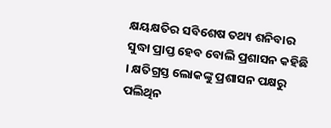କ୍ଷୟକ୍ଷତିର ସବିଶେଷ ତଥ୍ୟ ଶନିବାର ସୁଦ୍ଧା ପ୍ରାପ୍ତ ହେବ ବୋଲି ପ୍ରଶାସନ କହିଛି । କ୍ଷତିଗ୍ରସ୍ତ ଲୋକଙ୍କୁ ପ୍ରଶାସନ ପକ୍ଷରୁ ପଲିଥିନ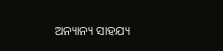ଅନ୍ୟାନ୍ୟ ସାହଯ୍ୟ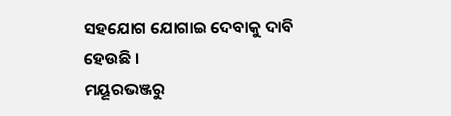ସହଯୋଗ ଯୋଗାଇ ଦେବାକୁ ଦାବି ହେଉଛି ।
ମୟୂରଭଞ୍ଜରୁ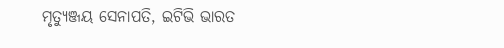ମୃତ୍ୟୁଞ୍ଜୟ ସେନାପତି, ଇଟିଭି ଭାରତ